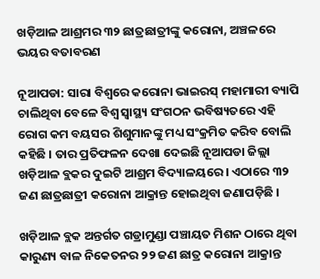ଖଡ଼ିଆଳ ଆଶ୍ରମର ୩୨ ଛାତ୍ରଛାତ୍ରୀଙ୍କୁ କରୋନା, ଅଞ୍ଚଳରେ ଭୟର ବତାବରଣ

ନୂଆପଡା: ସାରା ବିଶ୍ୱରେ କରୋନା ଭାଇରସ୍‌ ମହାମାରୀ ବ୍ୟାପି ଚାଲିଥିବା ବେଳେ ବିଶ୍ୱ ସ୍ୱାସ୍ଥ୍ୟ ସଂଗଠନ ଭବିଷ୍ୟତରେ ଏହି ରୋଗ କମ ବୟସର ଶିଶୁମାନଙ୍କୁ ମଧ୍ୟ ସଂକ୍ରମିତ କରିବ ବୋଲି କହିଛି । ତାର ପ୍ରତିଫଳନ ଦେଖା ଦେଇଛି ନୂଆପଡା ଜିଲ୍ଲା ଖଡ଼ିଆଳ ବ୍ଲକର ଦୁଇଟି ଆଶ୍ରମ ବିଦ୍ୟାଳୟରେ । ଏଠାରେ ୩୨ ଜଣ ଛାତ୍ରଛାତ୍ରୀ କରୋନା ଆକ୍ରାନ୍ତ ହୋଇଥିବା ଜଣାପଡ଼ିଛି ।

ଖଡ଼ିଆଳ ବ୍ଲକ ଅନ୍ତର୍ଗତ ଗଡ୍ରାମୁଣ୍ଡା ପଞ୍ଚାୟତ ମିଶନ ଠାରେ ଥିବା କାରୁଣ୍ୟ ବାଳ ନିକେତନର ୨୨ ଜଣ ଛାତ୍ର କରୋନା ଆକ୍ରାନ୍ତ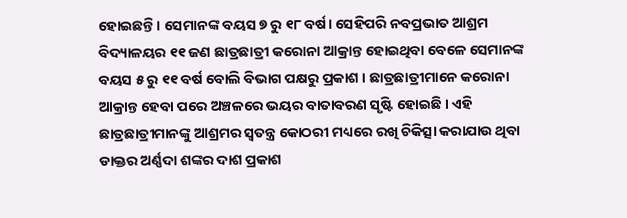ହୋଇଛନ୍ତି । ସେମାନଙ୍କ ବୟସ ୭ ରୁ ୧୮ ବର୍ଷ। ସେହିପରି ନବପ୍ରଭାତ ଆଶ୍ରମ ବିଦ୍ୟାଳୟର ୧୧ ଜଣ ଛାତ୍ରଛାତ୍ରୀ କରୋନା ଆକ୍ରାନ୍ତ ହୋଇଥିବା ବେଳେ ସେମାନଙ୍କ ବୟସ ୫ ରୁ ୧୧ ବର୍ଷ ବୋଲି ବିଭାଗ ପକ୍ଷରୁ ପ୍ରକାଶ । ଛାତ୍ରଛାତ୍ରୀମାନେ କରୋନା ଆକ୍ରାନ୍ତ ହେବା ପରେ ଅଞ୍ଚଳରେ ଭୟର ବାତାବରଣ ସୃଷ୍ଟି ହୋଇଛି । ଏହି ଛାତ୍ରଛାତ୍ରୀମାନଙ୍କୁ ଆଶ୍ରମର ସ୍ୱତନ୍ତ୍ର କୋଠରୀ ମଧ୍ୟରେ ରଖି ଚିକିତ୍ସା କରାଯାଉ ଥିବା ଡାକ୍ତର ଅର୍ଣ୍ଣଦା ଶଙ୍କର ଦାଶ ପ୍ରକାଶ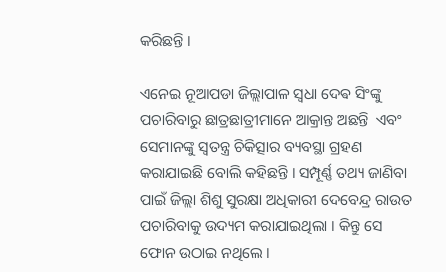କରିଛନ୍ତି ।

ଏନେଇ ନୂଆପଡା ଜିଲ୍ଲାପାଳ ସ୍ୱଧା ଦେଵ ସିଂଙ୍କୁ ପଚାରିବାରୁ ଛାତ୍ରଛାତ୍ରୀମାନେ ଆକ୍ରାନ୍ତ ଅଛନ୍ତି  ଏବଂ ସେମାନଙ୍କୁ ସ୍ୱତନ୍ତ୍ର ଚିକିତ୍ସାର ବ୍ୟବସ୍ଥା ଗ୍ରହଣ କରାଯାଇଛି ବୋଲି କହିଛନ୍ତି । ସମ୍ପୂର୍ଣ୍ଣ ତଥ୍ୟ ଜାଣିବା ପାଇଁ ଜିଲ୍ଲା ଶିଶୁ ସୁରକ୍ଷା ଅଧିକାରୀ ଦେବେନ୍ଦ୍ର ରାଉତ ପଚାରିବାକୁ ଉଦ୍ୟମ କରାଯାଇଥିଲା । କିନ୍ତୁ ସେ ଫୋନ ଉଠାଇ ନଥିଲେ ।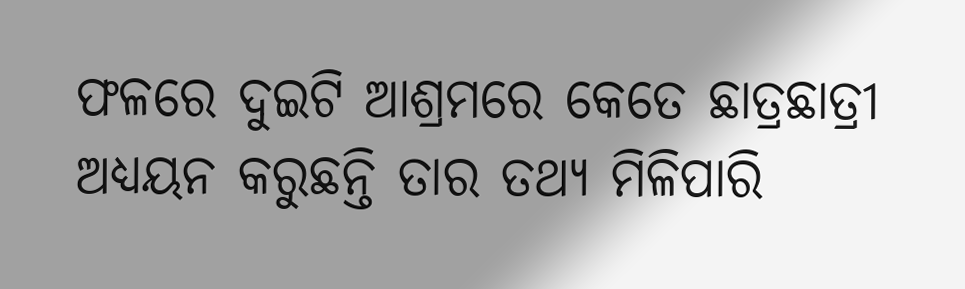ଫଳରେ ଦୁଇଟି ଆଶ୍ରମରେ କେତେ ଛାତ୍ରଛାତ୍ରୀ ଅଧ୍ୟୟନ କରୁଛନ୍ତି ତାର ତଥ୍ୟ ମିଳିପାରି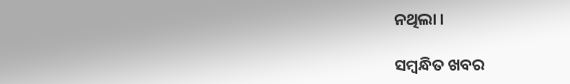ନଥିଲା ।

ସମ୍ବନ୍ଧିତ ଖବର